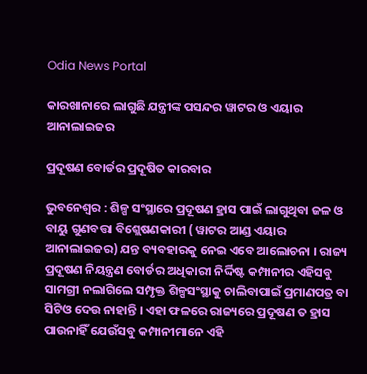Odia News Portal

କାରଖାନାରେ ଲାଗୁଛି ଯନ୍ତ୍ରୀଙ୍କ ପସନ୍ଦର ୱାଟର ଓ ଏୟାର ଆନାଲାଇଜର

ପ୍ରଦୂଷଣ ବୋର୍ଡର ପ୍ରଦୂଷିତ କାରବାର

ଭୁବନେଶ୍ୱର : ଶିଳ୍ପ ସଂସ୍ଥାରେ ପ୍ରଦୂଷଣ ହ୍ରାସ ପାଇଁ ଲାଗୁଥିବା ଜଳ ଓ ବାୟୁ ଗୁଣବତ୍ତା ବିଶ୍ଲେଷଣକାରୀ ( ୱାଟର ଆଣ୍ଡ ଏୟାର ଆନାଲାଇଜର) ଯନ୍ତ ବ୍ୟବହାରକୁ ନେଇ ଏବେ ଆଲୋଚନା । ରାଜ୍ୟ ପ୍ରଦୂଷଣ ନିୟନ୍ତ୍ରଣ ବୋର୍ଡର ଅଧିକାରୀ ନିର୍ଦ୍ଦିଷ୍ଟ କମ୍ପାନୀର ଏହିସବୁ ସାମଗ୍ରୀ ନଲାଗିଲେ ସମ୍ପୃକ୍ତ ଶିଳ୍ପସଂସ୍ଥାକୁ ଚାଲିବାପାଇଁ ପ୍ରମାଣପତ୍ର ବା ସିଟିଓ ଦେଉ ନାହାନ୍ତି । ଏହା ଫଳରେ ରାଜ୍ୟରେ ପ୍ରଦୂଷଣ ତ ହ୍ରାସ ପାଉନାହିଁ ଯେଉଁସବୁ କମ୍ପାନୀମାନେ ଏହି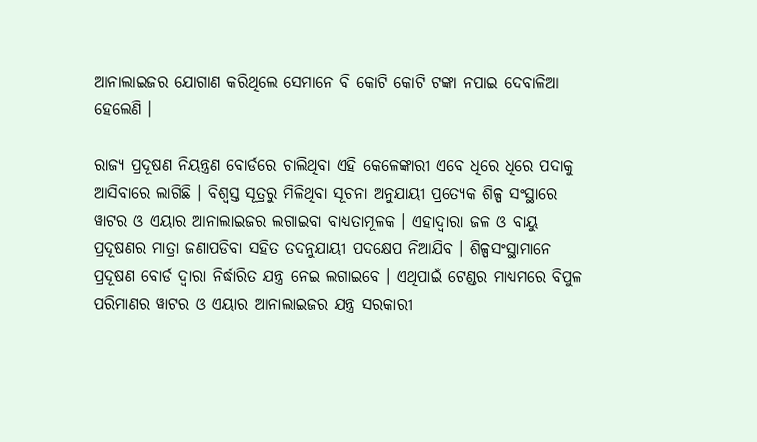ଆନାଲାଇଜର ଯୋଗାଣ କରିଥିଲେ ସେମାନେ ବି କୋଟି କୋଟି ଟଙ୍କା ନପାଇ ଦେବାଳିଆ ହେଲେଣି ।

ରାଜ୍ୟ ପ୍ରଦୂଷଣ ନିୟନ୍ତ୍ରଣ ବୋର୍ଡରେ ଚାଲିଥିବା ଏହି କେଳେଙ୍କାରୀ ଏବେ ଧିରେ ଧିରେ ପଦାକୁ ଆସିବାରେ ଲାଗିଛି । ବିଶ୍ୱସ୍ତ ସୂତ୍ରରୁ ମିଳିଥିବା ସୂଚନା ଅନୁଯାୟୀ ପ୍ରତ୍ୟେକ ଶିଳ୍ପ ସଂସ୍ଥାରେ ୱାଟର ଓ ଏୟାର ଆନାଲାଇଜର ଲଗାଇବା ବାଧ୍ୟତାମୂଳକ । ଏହାଦ୍ୱାରା ଜଳ ଓ ବାୟୁ ପ୍ରଦୂଷଣର ମାତ୍ରା ଜଣାପଡିବା ସହିତ ତଦନୁଯାୟୀ ପଦକ୍ଷେପ ନିଆଯିବ । ଶିଳ୍ପସଂସ୍ଥାମାନେ ପ୍ରଦୂଷଣ ବୋର୍ଡ ଦ୍ୱାରା ନିର୍ଦ୍ଧାରିତ ଯନ୍ତ୍ର ନେଇ ଲଗାଇବେ । ଏଥିପାଇଁ ଟେଣ୍ଡର ମାଧ୍ୟମରେ ବିପୁଳ ପରିମାଣର ୱାଟର ଓ ଏୟାର ଆନାଲାଇଜର ଯନ୍ତ୍ର ସରକାରୀ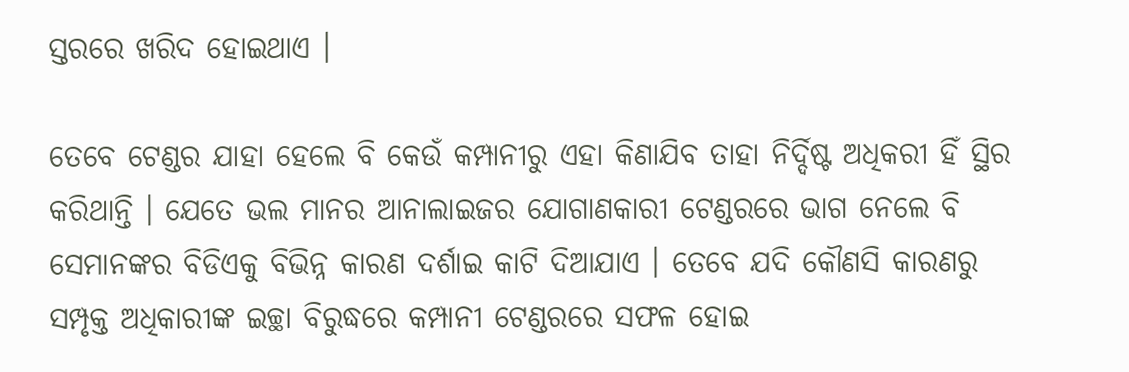ସ୍ତରରେ ଖରିଦ ହୋଇଥାଏ ।

ତେବେ ଟେଣ୍ଡର ଯାହା ହେଲେ ବି କେଉଁ କମ୍ପାନୀରୁ ଏହା କିଣାଯିବ ତାହା ନିର୍ଦ୍ଦିଷ୍ଟ ଅଧିକରୀ ହିଁ ସ୍ଥିର କରିଥାନ୍ତି । ଯେତେ ଭଲ ମାନର ଆନାଲାଇଜର ଯୋଗାଣକାରୀ ଟେଣ୍ଡରରେ ଭାଗ ନେଲେ ବି ସେମାନଙ୍କର ବିଡିଏକୁ ବିଭିନ୍ନ କାରଣ ଦର୍ଶାଇ କାଟି ଦିଆଯାଏ । ତେବେ ଯଦି କୌଣସି କାରଣରୁ ସମ୍ପୃକ୍ତ ଅଧିକାରୀଙ୍କ ଇଚ୍ଛା ବିରୁଦ୍ଧରେ କମ୍ପାନୀ ଟେଣ୍ଡରରେ ସଫଳ ହୋଇ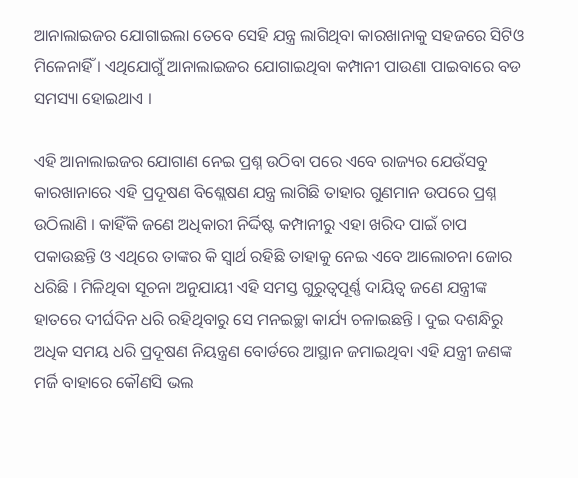ଆନାଲାଇଜର ଯୋଗାଇଲା ତେବେ ସେହି ଯନ୍ତ୍ର ଲାଗିଥିବା କାରଖାନାକୁ ସହଜରେ ସିଟିଓ ମିଳେନାହିଁ । ଏଥିଯୋଗୁଁ ଆନାଲାଇଜର ଯୋଗାଇଥିବା କମ୍ପାନୀ ପାଉଣା ପାଇବାରେ ବଡ ସମସ୍ୟା ହୋଇଥାଏ ।

ଏହି ଆନାଲାଇଜର ଯୋଗାଣ ନେଇ ପ୍ରଶ୍ନ ଉଠିବା ପରେ ଏବେ ରାଜ୍ୟର ଯେଉଁସବୁ କାରଖାନାରେ ଏହି ପ୍ରଦୂଷଣ ବିଶ୍ଲେଷଣ ଯନ୍ତ୍ର ଲାଗିଛି ତାହାର ଗୁଣମାନ ଉପରେ ପ୍ରଶ୍ନ ଉଠିଲାଣି । କାହିଁକି ଜଣେ ଅଧିକାରୀ ନିର୍ଦ୍ଦିଷ୍ଟ କମ୍ପାନୀରୁ ଏହା ଖରିଦ ପାଇଁ ଚାପ ପକାଉଛନ୍ତି ଓ ଏଥିରେ ତାଙ୍କର କି ସ୍ୱାର୍ଥ ରହିଛି ତାହାକୁ ନେଇ ଏବେ ଆଲୋଚନା ଜୋର ଧରିଛି । ମିଳିଥିବା ସୂଚନା ଅନୁଯାୟୀ ଏହି ସମସ୍ତ ଗୁରୁତ୍ୱପୂର୍ଣ୍ଣ ଦାୟିତ୍ୱ ଜଣେ ଯନ୍ତ୍ରୀଙ୍କ ହାତରେ ଦୀର୍ଘଦିନ ଧରି ରହିଥିବାରୁ ସେ ମନଇଚ୍ଛା କାର୍ଯ୍ୟ ଚଳାଇଛନ୍ତି । ଦୁଇ ଦଶନ୍ଧିରୁ ଅଧିକ ସମୟ ଧରି ପ୍ରଦୂଷଣ ନିୟନ୍ତ୍ରଣ ବୋର୍ଡରେ ଆସ୍ଥାନ ଜମାଇଥିବା ଏହି ଯନ୍ତ୍ରୀ ଜଣଙ୍କ ମର୍ଜି ବାହାରେ କୌଣସି ଭଲ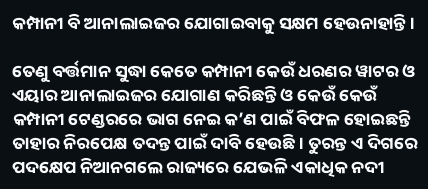କମ୍ପାନୀ ବି ଆନାଲାଇଜର ଯୋଗାଇବାକୁ ସକ୍ଷମ ହେଉନାହାନ୍ତି ।

ତେଣୁ ବର୍ତ୍ତମାନ ସୁଦ୍ଧା କେତେ କମ୍ପାନୀ କେଉଁ ଧରଣର ୱାଟର ଓ ଏୟାର ଆନାଲାଇଜର ଯୋଗାଣ କରିଛନ୍ତି ଓ କେଉଁ କେଉଁ କମ୍ପାନୀ ଟେଣ୍ଡରରେ ଭାଗ ନେଇ କ’ଣ ପାଇଁ ବିଫଳ ହୋଇଛନ୍ତି ତାହାର ନିରପେକ୍ଷ ତଦନ୍ତ ପାଇଁ ଦାବି ହେଉଛି । ତୁରନ୍ତ ଏ ଦିଗରେ ପଦକ୍ଷେପ ନିଆନଗଲେ ରାଜ୍ୟରେ ଯେଭଳି ଏକାଧିକ ନଦୀ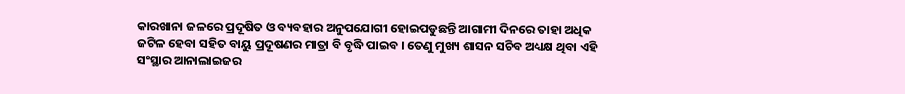କାରଖାନା ଜଳରେ ପ୍ରଦୂଷିତ ଓ ବ୍ୟବହାର ଅନୁପଯୋଗୀ ହୋଇପଡୁଛନ୍ତି ଆଗାମୀ ଦିନରେ ତାହା ଅଧିକ ଜଟିଳ ହେବା ସହିତ ବାୟୁ ପ୍ରଦୂଷଣର ମାତ୍ରା ବି ବୃଦ୍ଧି ପାଇବ । ତେଣୁ ମୁଖ୍ୟ ଶାସନ ସଚିବ ଅଧ୍ୟକ୍ଷ ଥିବା ଏହି ସଂସ୍ଥାର ଆନାଲାଇଜର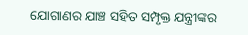ଯୋଗାଣର ଯାଞ୍ଚ ସହିତ ସମ୍ପୃକ୍ତ ଯନ୍ତ୍ରୀଙ୍କର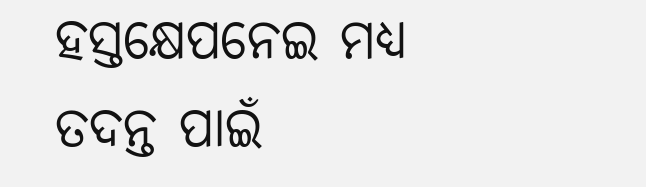ହସ୍ତକ୍ଷେପନେଇ ମଧ୍ୟ ତଦନ୍ତ ପାଇଁ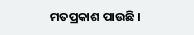ମତପ୍ରକାଶ ପାଉଛି ।